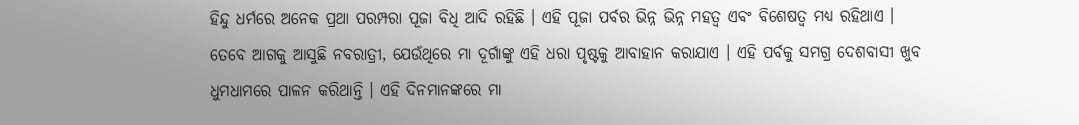ହିନ୍ଦୁ ଧର୍ମରେ ଅନେକ ପ୍ରଥା ପରମ୍ପରା ପୂଜା ବିଧି ଆଦି ରହିଛି । ଏହି ପୂଜା ପର୍ବର ଭିନ୍ନ ଭିନ୍ନ ମହତ୍ୱ ଏବଂ ବିଶେଷତ୍ୱ ମଧ୍ୟ ରହିଥାଏ । ତେବେ ଆଗକୁ ଆସୁଛି ନବରାତ୍ରୀ, ଯେଉଁଥିରେ ମା ଦୂର୍ଗାଙ୍କୁ ଏହି ଧରା ପୃଷ୍ଟକୁ ଆବାହାନ କରାଯାଏ । ଏହି ପର୍ବକୁ ସମଗ୍ର ଦେଶବାସୀ ଖୁବ ଧୁମଧାମରେ ପାଳନ କରିଥାନ୍ତି । ଏହି ଦିନମାନଙ୍କରେ ମା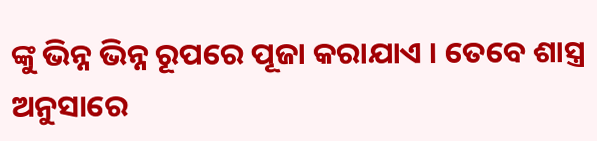ଙ୍କୁ ଭିନ୍ନ ଭିନ୍ନ ରୂପରେ ପୂଜା କରାଯାଏ । ତେବେ ଶାସ୍ତ୍ର ଅନୁସାରେ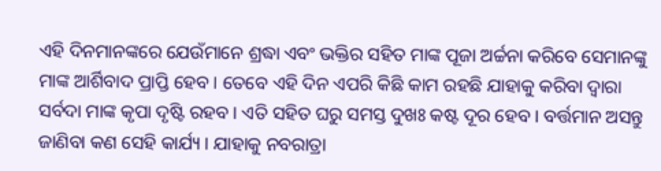ଏହି ଦିନମାନଙ୍କରେ ଯେଉଁମାନେ ଶ୍ରଦ୍ଧା ଏବଂ ଭକ୍ତିର ସହିତ ମାଙ୍କ ପୂଜା ଅର୍ଚ୍ଚନା କରିବେ ସେମାନଙ୍କୁ ମାଙ୍କ ଆର୍ଶିବାଦ ପ୍ରାପ୍ତି ହେବ । ତେବେ ଏହି ଦିନ ଏପରି କିଛି କାମ ରହଛି ଯାହାକୁ କରିବା ଦ୍ୱାରା ସର୍ବଦା ମାଙ୍କ କୃପା ଦୃଷ୍ଟି ରହବ । ଏତି ସହିତ ଘରୁ ସମସ୍ତ ଦୁଖଃ କଷ୍ଟ ଦୂର ହେବ । ବର୍ତ୍ତମାନ ଅସନ୍ତୁ ଜାଣିବା କଣ ସେହି କାର୍ଯ୍ୟ । ଯାହାକୁ ନବରାତ୍ରା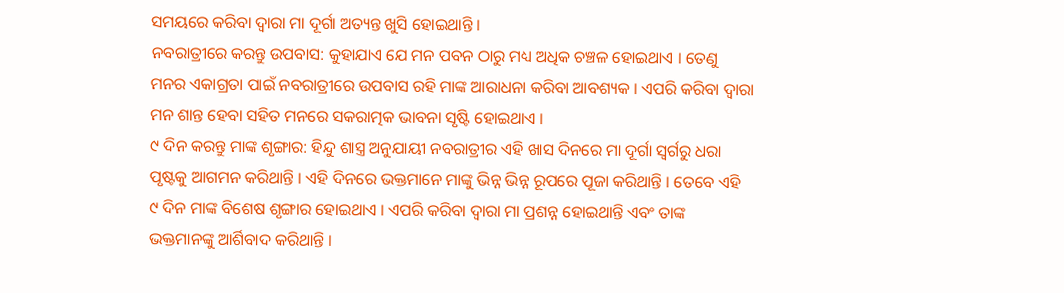ସମୟରେ କରିବା ଦ୍ୱାରା ମା ଦୂର୍ଗା ଅତ୍ୟନ୍ତ ଖୁସି ହୋଇଥାନ୍ତି ।
ନବରାତ୍ରୀରେ କରନ୍ତୁ ଉପବାସ: କୁହାଯାଏ ଯେ ମନ ପବନ ଠାରୁ ମଧ୍ୟ ଅଧିକ ଚଞ୍ଚଳ ହୋଇଥାଏ । ତେଣୁ ମନର ଏକାଗ୍ରତା ପାଇଁ ନବରାତ୍ରୀରେ ଉପବାସ ରହି ମାଙ୍କ ଆରାଧନା କରିବା ଆବଶ୍ୟକ । ଏପରି କରିବା ଦ୍ୱାରା ମନ ଶାନ୍ତ ହେବା ସହିତ ମନରେ ସକରାତ୍ମକ ଭାବନା ସୃଷ୍ଟି ହୋଇଥାଏ ।
୯ ଦିନ କରନ୍ତୁ ମାଙ୍କ ଶୃଙ୍ଗାର: ହିନ୍ଦୁ ଶାସ୍ତ୍ର ଅନୁଯାୟୀ ନବରାତ୍ରୀର ଏହି ଖାସ ଦିନରେ ମା ଦୂର୍ଗା ସ୍ୱର୍ଗରୁ ଧରା ପୃଷ୍ଟକୁ ଆଗମନ କରିଥାନ୍ତି । ଏହି ଦିନରେ ଭକ୍ତମାନେ ମାଙ୍କୁ ଭିନ୍ନ ଭିନ୍ନ ରୂପରେ ପୂଜା କରିଥାନ୍ତି । ତେବେ ଏହି ୯ ଦିନ ମାଙ୍କ ବିଶେଷ ଶୃଙ୍ଗାର ହୋଇଥାଏ । ଏପରି କରିବା ଦ୍ୱାରା ମା ପ୍ରଶନ୍ନ ହୋଇଥାନ୍ତି ଏବଂ ତାଙ୍କ ଭକ୍ତମାନଙ୍କୁ ଆର୍ଶିବାଦ କରିଥାନ୍ତି ।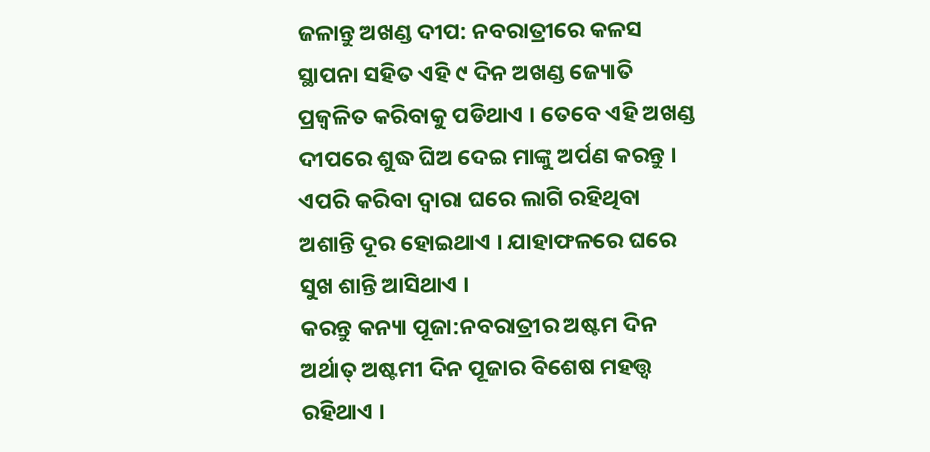ଜଳାନ୍ତୁ ଅଖଣ୍ଡ ଦୀପ: ନବରାତ୍ରୀରେ କଳସ ସ୍ଥାପନା ସହିତ ଏହି ୯ ଦିନ ଅଖଣ୍ଡ ଜ୍ୟୋତି ପ୍ରଜ୍ୱଳିତ କରିବାକୁ ପଡିଥାଏ । ତେବେ ଏହି ଅଖଣ୍ଡ ଦୀପରେ ଶୁଦ୍ଧ ଘିଅ ଦେଇ ମାଙ୍କୁ ଅର୍ପଣ କରନ୍ତୁ । ଏପରି କରିବା ଦ୍ୱାରା ଘରେ ଲାଗି ରହିଥିବା ଅଶାନ୍ତି ଦୂର ହୋଇଥାଏ । ଯାହାଫଳରେ ଘରେ ସୁଖ ଶାନ୍ତି ଆସିଥାଏ ।
କରନ୍ତୁ କନ୍ୟା ପୂଜା:ନବରାତ୍ରୀର ଅଷ୍ଟମ ଦିନ ଅର୍ଥାତ୍ ଅଷ୍ଟମୀ ଦିନ ପୂଜାର ବିଶେଷ ମହତ୍ତ୍ୱ ରହିଥାଏ ।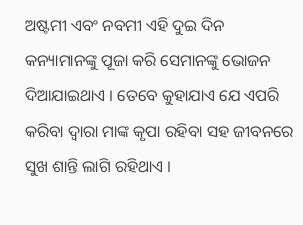ଅଷ୍ଟମୀ ଏବଂ ନବମୀ ଏହି ଦୁଇ ଦିନ କନ୍ୟାମାନଙ୍କୁ ପୂଜା କରି ସେମାନଙ୍କୁ ଭୋଜନ ଦିଆଯାଇଥାଏ । ତେବେ କୁହାଯାଏ ଯେ ଏପରି କରିବା ଦ୍ୱାରା ମାଙ୍କ କୃପା ରହିବା ସହ ଜୀବନରେ ସୁଖ ଶାନ୍ତି ଲାଗି ରହିଥାଏ ।